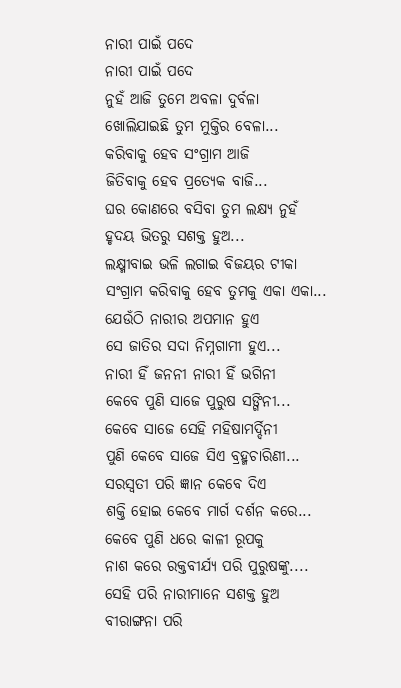ନାରୀ ପାଇଁ ପଦେ
ନାରୀ ପାଇଁ ପଦେ
ନୁହଁ ଆଜି ତୁମେ ଅବଳା ଦୁର୍ବଳା
ଖୋଲିଯାଇଛି ତୁମ ମୁକ୍ତିର ବେଳା...
କରିବାକୁ ହେବ ସଂଗ୍ରାମ ଆଜି
ଜିତିବାକୁ ହେବ ପ୍ରତ୍ୟେକ ବାଜି...
ଘର କୋଣରେ ବସିବା ତୁମ ଲକ୍ଷ୍ୟ ନୁହଁ
ହୃଦୟ ଭିତରୁ ସଶକ୍ତ ହୁଅ...
ଲକ୍ଷ୍ମୀବାଇ ଭଳି ଲଗାଇ ବିଜୟର ଟୀକା
ସଂଗ୍ରାମ କରିବାକୁ ହେବ ତୁମକୁ ଏକା ଏକା...
ଯେଉଁଠି ନାରୀର ଅପମାନ ହୁଏ
ସେ ଜାତିର ସଦା ନିମ୍ନଗାମୀ ହୁଏ...
ନାରୀ ହିଁ ଜନନୀ ନାରୀ ହିଁ ଭଗିନୀ
କେବେ ପୁଣି ସାଜେ ପୁରୁଷ ସଙ୍ଗିନୀ...
କେବେ ସାଜେ ସେହି ମହିଷାମର୍ଦ୍ଦିନୀ
ପୁଣି କେବେ ସାଜେ ସିଏ ବ୍ରହ୍ମଚାରିଣୀ...
ସରସ୍ଵତୀ ପରି ଜ୍ଞାନ କେବେ ଦିଏ
ଶକ୍ତି ହୋଇ କେବେ ମାର୍ଗ ଦର୍ଶନ କରେ...
କେବେ ପୁଣି ଧରେ କାଳୀ ରୂପକୁ
ନାଶ କରେ ରକ୍ତବୀର୍ଯ୍ୟ ପରି ପୁରୁଷଙ୍କୁ....
ସେହି ପରି ନାରୀମାନେ ସଶକ୍ତ ହୁଅ
ବୀରାଙ୍ଗନା ପରି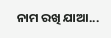ନାମ ରଖି ଯାଆ...